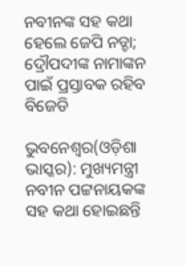ନବୀନଙ୍କ ସହ କଥା ହେଲେ ଜେପି ନଡ୍ଡା; ଦ୍ରୌପଦୀଙ୍କ ନାମାଙ୍କନ ପାଇଁ ପ୍ରସ୍ତାବକ ରହିବ ବିଜେଡି

ଭୁବନେଶ୍ୱର(ଓଡ଼ିଶା ଭାସ୍କର): ମୁଖ୍ୟମନ୍ତ୍ରୀ ନବୀନ ପଟ୍ଟନାୟକଙ୍କ ସହ କଥା ହୋଇଛନ୍ତି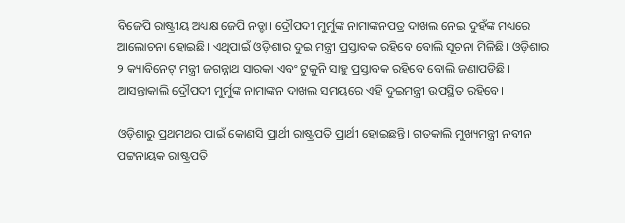ବିଜେପି ରାଷ୍ଟ୍ରୀୟ ଅଧ୍ୟକ୍ଷ ଜେପି ନଡ୍ଡା। ଦ୍ରୌପଦୀ ମୁର୍ମୁଙ୍କ ନାମାଙ୍କନପତ୍ର ଦାଖଲ ନେଇ ଦୁହଁଙ୍କ ମଧ୍ୟରେ ଆଲୋଚନା ହୋଇଛି। ଏଥିପାଇଁ ଓଡ଼ିଶାର ଦୁଇ ମନ୍ତ୍ରୀ ପ୍ରସ୍ତାବକ ରହିବେ ବୋଲି ସୂଚନା ମିଳିଛି। ଓଡ଼ିଶାର ୨ କ୍ୟାବିନେଟ୍ ମନ୍ତ୍ରୀ ଜଗନ୍ନାଥ ସାରକା ଏବଂ ଟୁକୁନି ସାହୁ ପ୍ରସ୍ତାବକ ରହିବେ ବୋଲି ଜଣାପଡିଛି। ଆସନ୍ତାକାଲି ଦ୍ରୌପଦୀ ମୁର୍ମୁଙ୍କ ନାମାଙ୍କନ ଦାଖଲ ସମୟରେ ଏହି ଦୁଇମନ୍ତ୍ରୀ ଉପସ୍ଥିତ ରହିବେ।

ଓଡ଼ିଶାରୁ ପ୍ରଥମଥର ପାଇଁ କୋଣସି ପ୍ରାର୍ଥୀ ରାଷ୍ଟ୍ରପତି ପ୍ରାର୍ଥୀ ହୋଇଛନ୍ତି। ଗତକାଲି ମୁଖ୍ୟମନ୍ତ୍ରୀ ନବୀନ ପଟ୍ଟନାୟକ ରାଷ୍ଟ୍ରପତି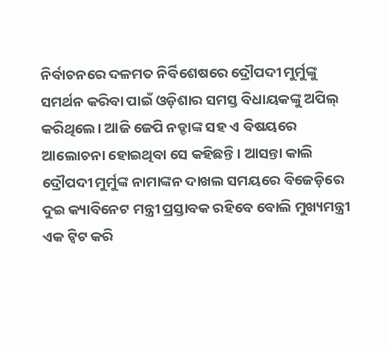ନିର୍ବାଚନରେ ଦଳମତ ନିର୍ବିଶେଷରେ ଦ୍ରୌପଦୀ ମୁର୍ମୁଙ୍କୁ ସମର୍ଥନ କରିବା ପାଇଁ ଓଡ଼ିଶାର ସମସ୍ତ ବିଧାୟକଙ୍କୁ ଅପିଲ୍ କରିଥିଲେ। ଆଜି ଜେପି ନଡ୍ଡାଙ୍କ ସହ ଏ ବିଷୟରେ ଆଲୋଚନା ହୋଇଥିବା ସେ କହିଛନ୍ତି। ଆସନ୍ତା କାଲି ଦ୍ରୌପଦୀ ମୁର୍ମୁଙ୍କ ନାମାଙ୍କନ ଦାଖଲ ସମୟରେ ବିଜେଡ଼ିରେ ଦୁଇ କ୍ୟାବିନେଟ ମନ୍ତ୍ରୀ ପ୍ରସ୍ତାବକ ରହିବେ ବୋଲି ମୁଖ୍ୟମନ୍ତ୍ରୀ ଏକ ଟ୍ୱିଟ କରି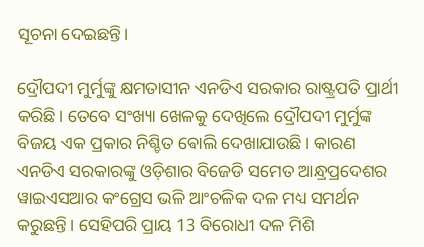ସୂଚନା ଦେଇଛନ୍ତି।

ଦ୍ରୌପଦୀ ମୁର୍ମୁଙ୍କୁ କ୍ଷମତାସୀନ ଏନଡିଏ ସରକାର ରାଷ୍ଟ୍ରପତି ପ୍ରାର୍ଥୀ କରିଛି। ତେବେ ସଂଖ୍ୟା ଖେଳକୁ ଦେଖିଲେ ଦ୍ରୌପଦୀ ମୁର୍ମୁଙ୍କ ବିଜୟ ଏକ ପ୍ରକାର ନିଶ୍ଚିତ ଵୋଲି ଦେଖାଯାଉଛି। କାରଣ ଏନଡିଏ ସରକାରଙ୍କୁ ଓଡ଼ିଶାର ବିଜେଡି ସମେତ ଆନ୍ଧ୍ରପ୍ରଦେଶର ୱାଇଏସଆର କଂଗ୍ରେସ ଭଳି ଆଂଚଳିକ ଦଳ ମଧ୍ୟ ସମର୍ଥନ କରୁଛନ୍ତି। ସେହିପରି ପ୍ରାୟ 13 ବିରୋଧୀ ଦଳ ମିଶି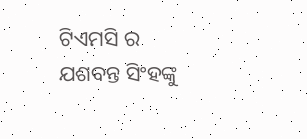ଟିଏମସି ର ଯଶବନ୍ତ ସିଂହଙ୍କୁ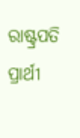ରାଷ୍ଟ୍ରପତି ପ୍ରାର୍ଥୀ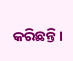କରିଛନ୍ତି।